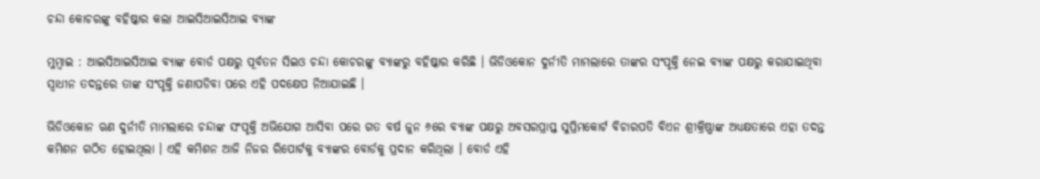ଚନ୍ଦା କୋଚରଙ୍କୁ ବହିଷ୍କାର କଲା ଆଇସିଆଇସିଆଇ ବ୍ୟାଙ୍କ

ମୁମ୍ବାଇ : ଆଇସିଆଇସିଆଇ ବ୍ୟାଙ୍କ ବୋର୍ଡ ପକ୍ଷରୁ ପୂର୍ବତନ ସିଇଓ ଚନ୍ଦା କୋଚରଙ୍କୁ ବ୍ୟାଙ୍କରୁ ବହିଷ୍କାର କରିଛି । ଭିଡିଓକୋନ ଦୁର୍ନୀତି ମାମଲାରେ ତାଙ୍କର ସଂପୃକ୍ତି ନେଇ ବ୍ୟାଙ୍କ ପକ୍ଷରୁ କରାଯାଇଥିବା ସ୍ୱାଧୀନ ତଦନ୍ତରେ ତାଙ୍କ ସଂପୃକ୍ତି ଜଣାପଡିବା ପରେ ଏହି ପଦକ୍ଷେପ ନିଆଯାଇଛି ।

ଭିଡିଓକୋନ ଋଣ ଦୁର୍ନୀତି ମାମଲାରେ ଚନ୍ଦାଙ୍କ ସଂପୃକ୍ତି ଅଭିଯୋଗ ଆସିବା ପରେ ଗତ ବର୍ଷ ଜୁନ ୬ରେ ବ୍ୟାଙ୍କ ପକ୍ଷରୁ ଅବସରପ୍ରାପ୍ତ ସୁପ୍ରିମକୋର୍ଟ ବିଚାରପତି ବିଏନ ଶ୍ରୀକ୍ରିଷ୍ଣାଙ୍କ ଅଧ୍ୟକ୍ଷତାରେ ଏହା ତଦନ୍ତ କମିଶନ ଗଠିତ ହୋଇଥିଲା । ଏହି କମିଶନ ଆଜି ନିଜର ରିପୋର୍ଟକୁ ବ୍ୟାଙ୍କର ବୋର୍ଡକୁ ପ୍ରଦାନ କରିଥିଲା । ବୋର୍ଡ ଏହି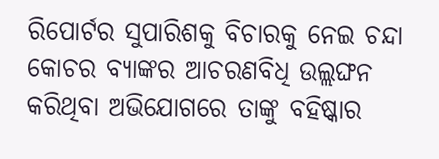ରିପୋର୍ଟର ସୁପାରିଶକୁ ବିଚାରକୁ ନେଇ ଚନ୍ଦା କୋଚର ବ୍ୟାଙ୍କର ଆଚରଣବିଧି ଉଲ୍ଲଙ୍ଘନ କରିଥିବା ଅଭିଯୋଗରେ ତାଙ୍କୁ ବହିଷ୍କାର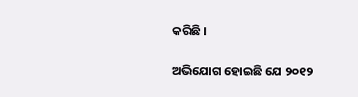କରିଛି ।

ଅଭିଯୋଗ ହୋଇଛି ଯେ ୨୦୧୨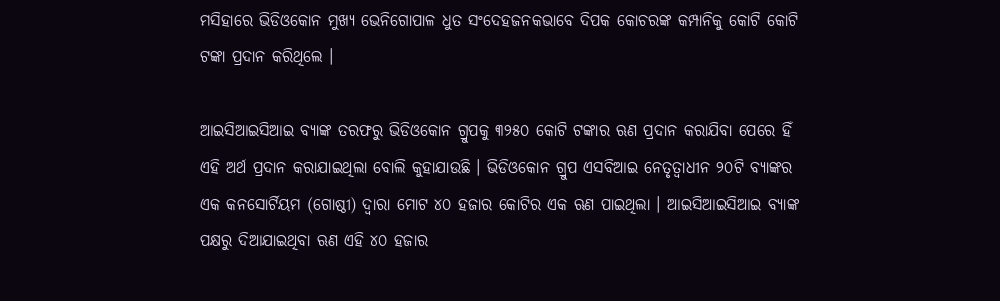ମସିହାରେ ଭିଡିଓକୋନ ମୁଖ୍ୟ ଭେନିଗୋପାଳ ଧୁତ ସଂଦେହଜନକଭାବେ ଦିପକ କୋଚରଙ୍କ କମ୍ପାନିକୁ କୋଟି କୋଟି ଟଙ୍କା ପ୍ରଦାନ କରିଥିଲେ ।

ଆଇସିଆଇସିଆଇ ବ୍ୟାଙ୍କ ତରଫରୁ ଭିଡିଓକୋନ ଗ୍ରୁପକୁ ୩୨୫୦ କୋଟି ଟଙ୍କାର ଋଣ ପ୍ରଦାନ କରାଯିବା ପେରେ ହିଁ ଏହି ଅର୍ଥ ପ୍ରଦାନ କରାଯାଇଥିଲା ବୋଲି କୁହାଯାଉଛି । ଭିଡିଓକୋନ ଗ୍ରୁପ ଏସବିଆଇ ନେତୃତ୍ୱାଧୀନ ୨୦ଟି ବ୍ୟାଙ୍କର ଏକ କନସୋର୍ଟିୟମ (ଗୋଷ୍ଠୀ) ଦ୍ୱାରା ମୋଟ ୪୦ ହଜାର କୋଟିର ଏକ ଋଣ ପାଇଥିଲା । ଆଇସିଆଇସିଆଇ ବ୍ୟାଙ୍କ ପକ୍ଷରୁ ଦିଆଯାଇଥିବା ଋଣ ଏହି ୪୦ ହଜାର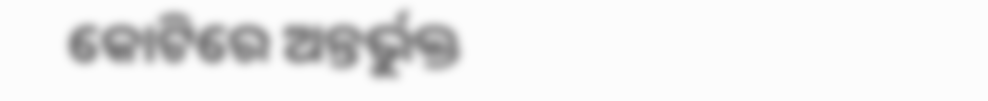କୋଟିରେ ଅନ୍ତର୍ଭୁକ୍ତ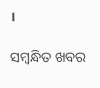।

ସମ୍ବନ୍ଧିତ ଖବର